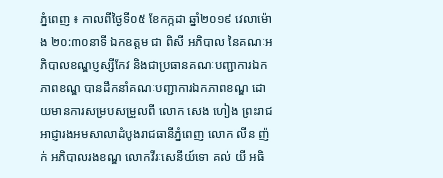ភ្នំពេញ ៖ កាលពីថ្ងៃទី០៥ ខែកក្កដា ឆ្នាំ២០១៩ វេលាម៉ោង ២០:៣០នាទី ឯកឧត្តម ជា ពិសី អភិបាល នៃគណៈអភិបាលខណ្ឌប្ញស្សីកែវ និងជាប្រធានគណៈបញ្ជាការឯកភាពខណ្ឌ បានដឹកនាំគណៈបញ្ជាការឯកភាពខណ្ឌ ដោយមានការសម្របសម្រួលពី លោក សេង ហៀង ព្រះរាជអាជ្ញារងអមសាលាដំបូងរាជធានីភ្នំពេញ លោក លីន ញ៉ក់ អភិបាលរងខណ្ឌ លោកវីរៈសេនីយ៍ទោ គល់ យី អធិ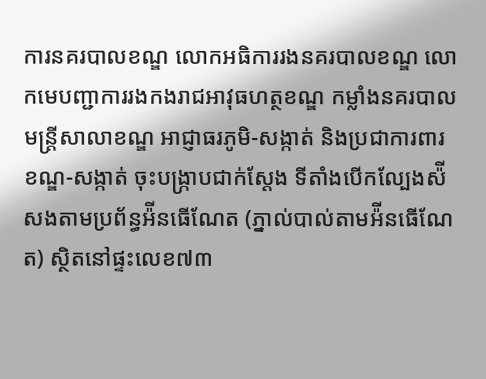ការនគរបាលខណ្ឌ លោកអធិការរងនគរបាលខណ្ឌ លោកមេបញ្ជាការរងកងរាជអាវុធហត្ថខណ្ឌ កម្លាំងនគរបាល មន្ត្រីសាលាខណ្ឌ អាជ្ញាធរភូមិ-សង្កាត់ និងប្រជាការពារខណ្ឌ-សង្កាត់ ចុះបង្ក្រាបជាក់ស្ដែង ទីតាំងបើកល្បែងស៉ីសងតាមប្រព័ន្ធអ៉ីនធើណែត (ភ្នាល់បាល់តាមអ៉ីនធើណែត) ស្ថិតនៅផ្ទះលេខ៧៣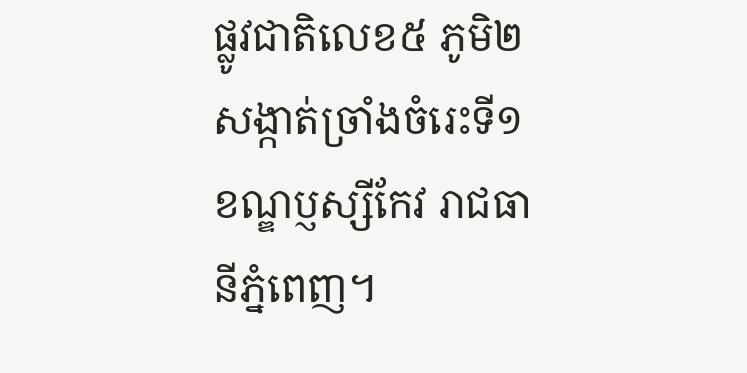ផ្លូវជាតិលេខ៥ ភូមិ២ សង្កាត់ច្រាំងចំរេះទី១ ខណ្ឌប្ញស្សីកែវ រាជធានីភ្នំពេញ។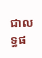ជាលទ្ធផ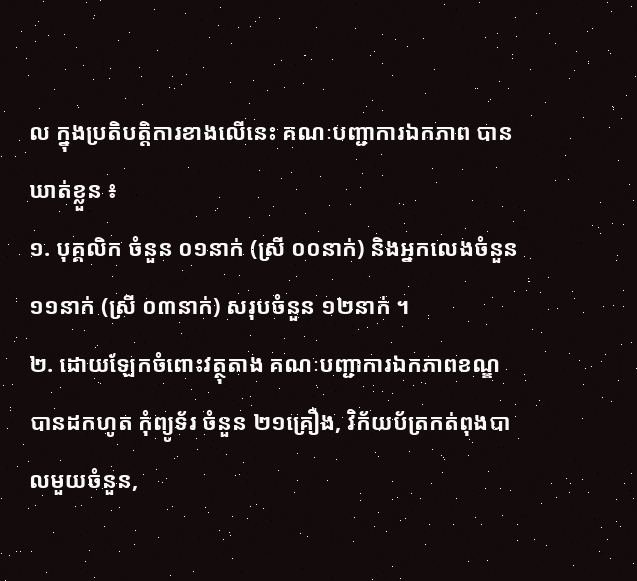ល ក្នុងប្រតិបត្តិការខាងលើនេះ គណៈបញ្ជាការឯកភាព បានឃាត់ខ្លួន ៖
១. បុគ្គលិក ចំនួន ០១នាក់ (ស្រី ០០នាក់) និងអ្នកលេងចំនួន ១១នាក់ (ស្រី ០៣នាក់) សរុបចំនួន ១២នាក់ ។
២. ដោយឡែកចំពោះវត្ថុតាង គណៈបញ្ជាការឯកភាពខណ្ឌ បានដកហូត កុំព្យូទ័រ ចំនួន ២១គ្រឿង, វិក័យប័ត្រកត់ពុងបាលមួយចំនួន,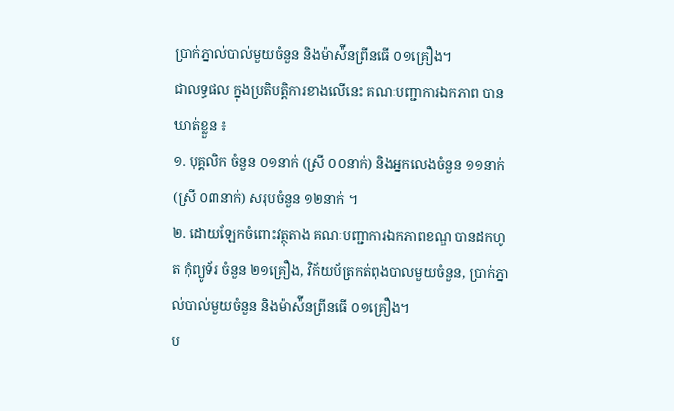ប្រាក់ភ្នាល់បាល់មួយចំនួន និងម៉ាស៉ីនព្រីនធើ ០១គ្រឿង។
ជាលទ្ធផល ក្នុងប្រតិបត្តិការខាងលើនេះ គណៈបញ្ជាការឯកភាព បានឃាត់ខ្លួន ៖
១. បុគ្គលិក ចំនួន ០១នាក់ (ស្រី ០០នាក់) និងអ្នកលេងចំនួន ១១នាក់ (ស្រី ០៣នាក់) សរុបចំនួន ១២នាក់ ។
២. ដោយឡែកចំពោះវត្ថុតាង គណៈបញ្ជាការឯកភាពខណ្ឌ បានដកហូត កុំព្យូទ័រ ចំនួន ២១គ្រឿង, វិក័យប័ត្រកត់ពុងបាលមួយចំនួន, ប្រាក់ភ្នាល់បាល់មួយចំនួន និងម៉ាស៉ីនព្រីនធើ ០១គ្រឿង។
ប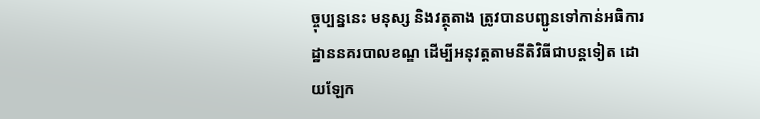ច្ចុប្បន្ននេះ មនុស្ស និងវត្ថុតាង ត្រូវបានបញ្ជូនទៅកាន់អធិការដ្ឋាននគរបាលខណ្ឌ ដើម្បីអនុវត្តតាមនីតិវិធីជាបន្តទៀត ដោយឡែក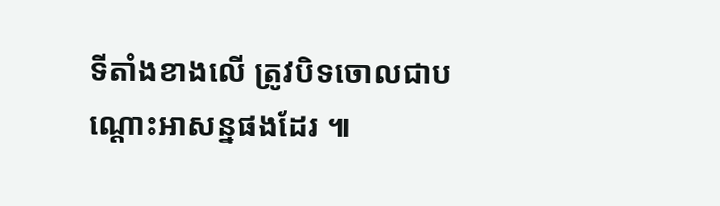ទីតាំងខាងលើ ត្រូវបិទចោលជាបណ្ដោះអាសន្នផងដែរ ៕